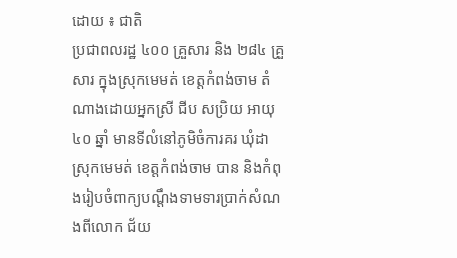ដោយ ៖ ជាតិ
ប្រជាពលរដ្ឋ ៤០០ គ្រួសារ និង ២៨៤ គ្រួសារ ក្នុងស្រុកមេមត់ ខេត្តកំពង់ចាម តំណាងដោយអ្នកស្រី ជីប សប្រិយ អាយុ ៤០ ឆ្នាំ មានទីលំនៅភូមិចំការគរ ឃុំដា ស្រុកមេមត់ ខេត្តកំពង់ចាម បាន និងកំពុងរៀបចំពាក្យបណ្តឹងទាមទារប្រាក់សំណងពីលោក ជ័យ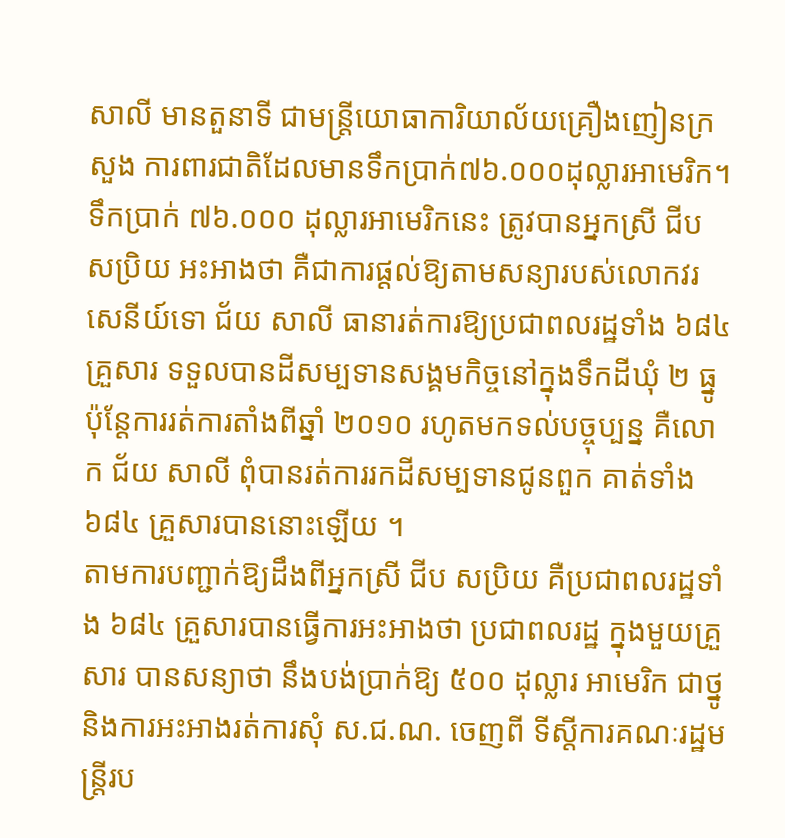សាលី មានតួនាទី ជាមន្ត្រីយោធាការិយាល័យគ្រឿងញៀនក្រសួង ការពារជាតិដែលមានទឹកប្រាក់៧៦.០០០ដុល្លារអាមេរិក។ ទឹកប្រាក់ ៧៦.០០០ ដុល្លារអាមេរិកនេះ ត្រូវបានអ្នកស្រី ជីប សប្រិយ អះអាងថា គឺជាការផ្តល់ឱ្យតាមសន្យារបស់លោកវរ សេនីយ៍ទោ ជ័យ សាលី ធានារត់ការឱ្យប្រជាពលរដ្ឋទាំង ៦៨៤ គ្រួសារ ទទួលបានដីសម្បទានសង្គមកិច្ចនៅក្នុងទឹកដីឃុំ ២ ធ្នូ ប៉ុន្តែការរត់ការតាំងពីឆ្នាំ ២០១០ រហូតមកទល់បច្ចុប្បន្ន គឺលោក ជ័យ សាលី ពុំបានរត់ការរកដីសម្បទានជូនពួក គាត់ទាំង ៦៨៤ គ្រួសារបាននោះឡើយ ។
តាមការបញ្ជាក់ឱ្យដឹងពីអ្នកស្រី ជីប សប្រិយ គឺប្រជាពលរដ្ឋទាំង ៦៨៤ គ្រួសារបានធ្វើការអះអាងថា ប្រជាពលរដ្ឋ ក្នុងមួយគ្រួសារ បានសន្យាថា នឹងបង់ប្រាក់ឱ្យ ៥០០ ដុល្លារ អាមេរិក ជាថ្នូនិងការអះអាងរត់ការសុំ ស.ជ.ណ. ចេញពី ទីស្តីការគណៈរដ្ឋមន្ត្រីរប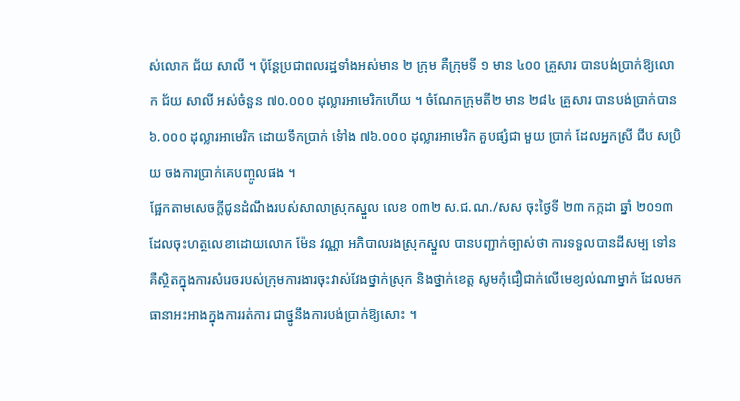ស់លោក ជ័យ សាលី ។ ប៉ុន្តែប្រជាពលរដ្ឋទាំងអស់មាន ២ ក្រុម គឺក្រុមទី ១ មាន ៤០០ គ្រួសារ បានបង់ប្រាក់ឱ្យលោក ជ័យ សាលី អស់ចំនួន ៧០.០០០ ដុល្លារអាមេរិកហើយ ។ ចំណែកក្រុមតី២ មាន ២៨៤ គ្រួសារ បានបង់ប្រាក់បាន ៦.០០០ ដុល្លារអាមេរិក ដោយទឹកប្រាក់ ទៅំង ៧៦.០០០ ដុល្លារអាមេរិក គួបផ្សំជា មួយ ប្រាក់ ដែលអ្នកស្រី ជីប សប្រិយ ចងការប្រាក់គេបញ្ចូលផង ។
ផ្អែកតាមសេចក្តីជូនដំណឹងរបស់សាលាស្រុកស្នួល លេខ ០៣២ ស.ជ.ណ./សស ចុះថ្ងៃទី ២៣ កក្កដា ឆ្នាំ ២០១៣ ដែលចុះហត្ថលេខាដោយលោក ម៉ែន វណ្ណា អភិបាលរងស្រុកស្នួល បានបញ្ជាក់ច្បាស់ថា ការទទួលបានដីសម្ប ទៅន គឺស្ថិតក្នុងការសំរេចរបស់ក្រុមការងារចុះវាស់វែងថ្នាក់ស្រុក និងថ្នាក់ខេត្ត សូមកុំជឿជាក់លើមេខ្យល់ណាម្នាក់ ដែលមក ធានាអះអាងក្នុងការរត់ការ ជាថ្នូនឹងការបង់ប្រាក់ឱ្យសោះ ។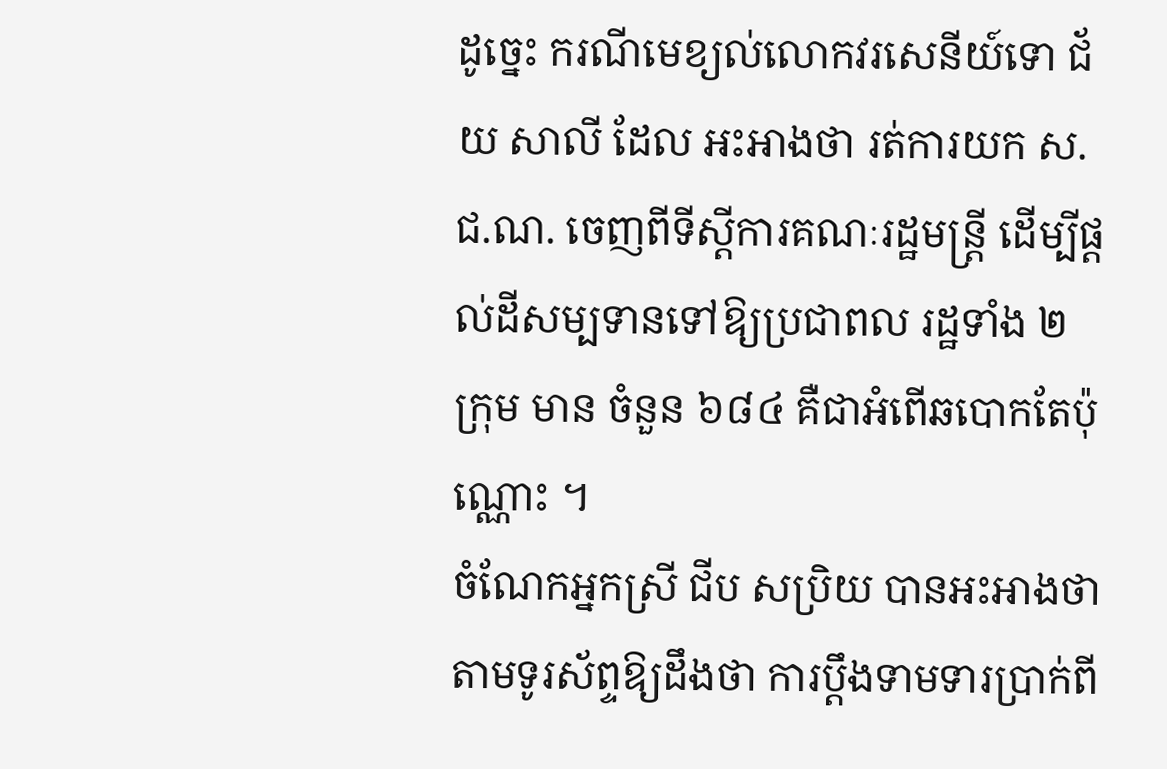ដូច្នេះ ករណីមេខ្យល់លោកវរសេនីយ៍ទោ ជ័យ សាលី ដែល អះអាងថា រត់ការយក ស.ជ.ណ. ចេញពីទីស្តីការគណៈរដ្ឋមន្ត្រី ដើម្បីផ្តល់ដីសម្បទានទៅឱ្យប្រជាពល រដ្ឋទាំង ២ ក្រុម មាន ចំនួន ៦៨៤ គឺជាអំពើឆបោកតែប៉ុណ្ណោះ ។
ចំណែកអ្នកស្រី ជីប សប្រិយ បានអះអាងថាតាមទូរស័ព្ទឱ្យដឹងថា ការប្តឹងទាមទារប្រាក់ពី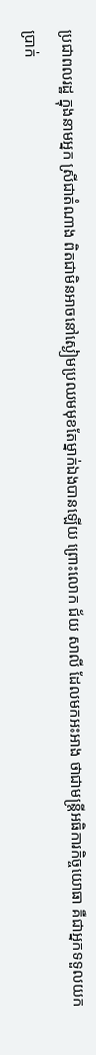ប្រជាពលរដ្ឋ ក្នុងនាមអ្នក ស្រីជាតំណាង ពិតជាមិនអាចនៅស្ងៀមប្រឈមមុខតែម្នាក់ឯងបានឡើយ ព្រោះលោក ជ័យ សាលី ដែលមកអះអាង ថាជាមន្ត្រីអធិការកិច្ចយោធា គឺជាអ្នកទទួលយកប្រាក់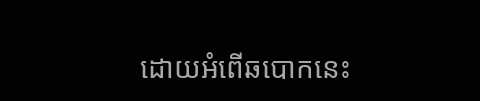ដោយអំពើឆបោកនេះ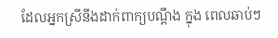ដែលអ្នកស្រីនឹងដាក់ពាក្យបណ្តឹង ក្នុង ពេលឆាប់ៗ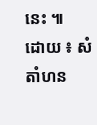នេះ ៕
ដោយ ៖ សំ តាំហន